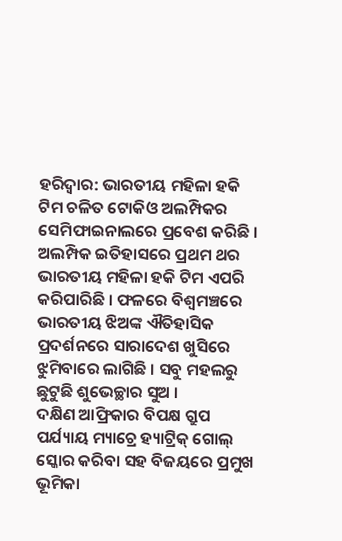ହରିଦ୍ବାର: ଭାରତୀୟ ମହିଳା ହକି ଟିମ ଚଳିତ ଟୋକିଓ ଅଲମ୍ପିକର ସେମିଫାଇନାଲରେ ପ୍ରବେଶ କରିଛି । ଅଲମ୍ପିକ ଇତିହାସରେ ପ୍ରଥମ ଥର ଭାରତୀୟ ମହିଳା ହକି ଟିମ ଏପରି କରିପାରିଛି । ଫଳରେ ବିଶ୍ବମଞ୍ଚରେ ଭାରତୀୟ ଝିଅଙ୍କ ଐତିହାସିକ ପ୍ରଦର୍ଶନରେ ସାରାଦେଶ ଖୁସିରେ ଝୁମିବାରେ ଲାଗିଛି । ସବୁ ମହଲରୁ ଛୁଟୁଛି ଶୁଭେଚ୍ଛାର ସୁଅ ।
ଦକ୍ଷିଣ ଆଫ୍ରିକାର ବିପକ୍ଷ ଗ୍ରୁପ ପର୍ଯ୍ୟାୟ ମ୍ୟାଚ୍ରେ ହ୍ୟାଟ୍ରିକ୍ ଗୋଲ୍ ସ୍କୋର କରିବା ସହ ବିଜୟରେ ପ୍ରମୁଖ ଭୂମିକା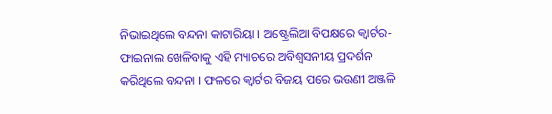ନିଭାଇଥିଲେ ବନ୍ଦନା କାଟାରିୟା । ଅଷ୍ଟ୍ରେଲିଆ ବିପକ୍ଷରେ କ୍ବାର୍ଟର-ଫାଇନାଲ ଖେଳିବାକୁ ଏହି ମ୍ୟାଚରେ ଅବିଶ୍ବସନୀୟ ପ୍ରଦର୍ଶନ କରିଥିଲେ ବନ୍ଦନା । ଫଳରେ କ୍ବାର୍ଟର ବିଜୟ ପରେ ଭଉଣୀ ଅଞ୍ଜଳି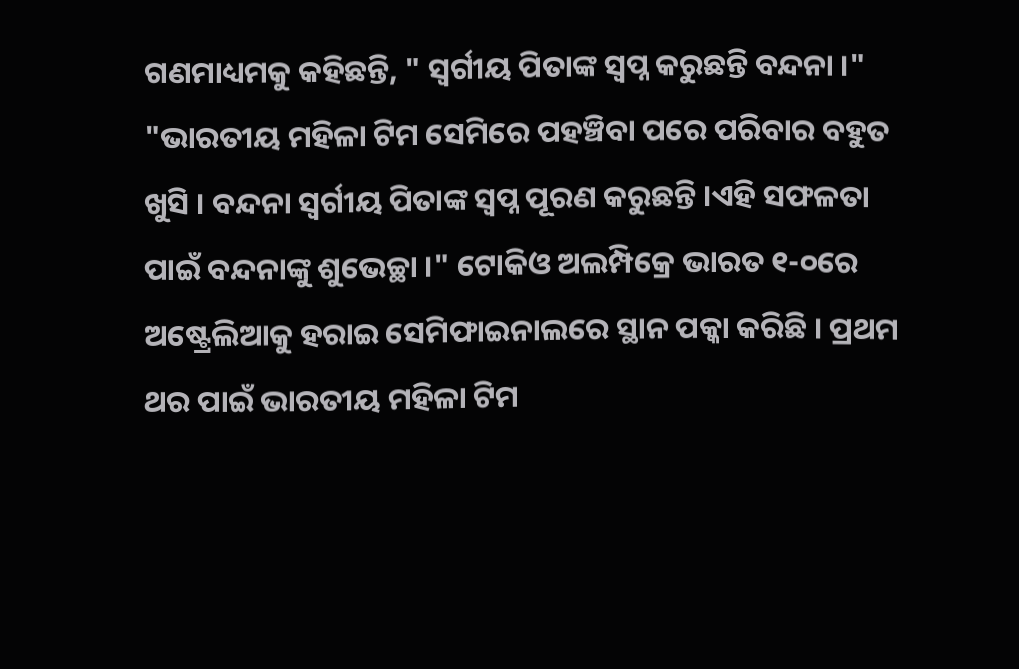ଗଣମାଧ୍ୟମକୁ କହିଛନ୍ତି, " ସ୍ବର୍ଗୀୟ ପିତାଙ୍କ ସ୍ବପ୍ନ କରୁଛନ୍ତି ବନ୍ଦନା ।"
"ଭାରତୀୟ ମହିଳା ଟିମ ସେମିରେ ପହଞ୍ଚିବା ପରେ ପରିବାର ବହୁତ ଖୁସି । ବନ୍ଦନା ସ୍ବର୍ଗୀୟ ପିତାଙ୍କ ସ୍ବପ୍ନ ପୂରଣ କରୁଛନ୍ତି ।ଏହି ସଫଳତା ପାଇଁ ବନ୍ଦନାଙ୍କୁ ଶୁଭେଚ୍ଛା ।" ଟୋକିଓ ଅଲମ୍ପିକ୍ରେ ଭାରତ ୧-୦ରେ ଅଷ୍ଟ୍ରେଲିଆକୁ ହରାଇ ସେମିଫାଇନାଲରେ ସ୍ଥାନ ପକ୍କା କରିଛି । ପ୍ରଥମ ଥର ପାଇଁ ଭାରତୀୟ ମହିଳା ଟିମ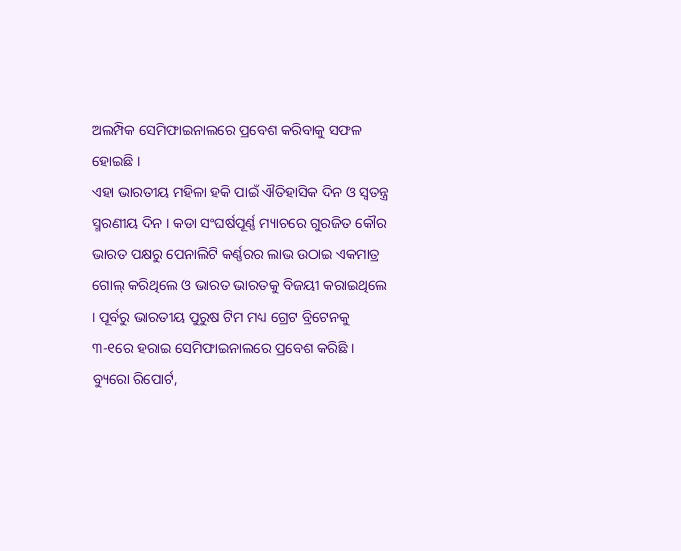ଅଲମ୍ପିକ ସେମିଫାଇନାଲରେ ପ୍ରବେଶ କରିବାକୁ ସଫଳ ହୋଇଛି ।
ଏହା ଭାରତୀୟ ମହିଳା ହକି ପାଇଁ ଐତିହାସିକ ଦିନ ଓ ସ୍ବତନ୍ତ୍ର ସ୍ମରଣୀୟ ଦିନ । କଡା ସଂଘର୍ଷପୂର୍ଣ୍ଣ ମ୍ୟାଚରେ ଗୁରଜିତ କୌର ଭାରତ ପକ୍ଷରୁ ପେନାଲିଟି କର୍ଣ୍ଣରର ଲାଭ ଉଠାଇ ଏକମାତ୍ର ଗୋଲ୍ କରିଥିଲେ ଓ ଭାରତ ଭାରତକୁ ବିଜୟୀ କରାଇଥିଲେ । ପୂର୍ବରୁ ଭାରତୀୟ ପୁରୁଷ ଟିମ ମଧ୍ୟ ଗ୍ରେଟ ବ୍ରିଟେନକୁ ୩-୧ରେ ହରାଇ ସେମିଫାଇନାଲରେ ପ୍ରବେଶ କରିଛି ।
ବ୍ୟୁରୋ ରିପୋର୍ଟ,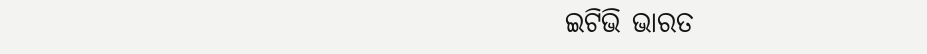ଇଟିଭି ଭାରତ